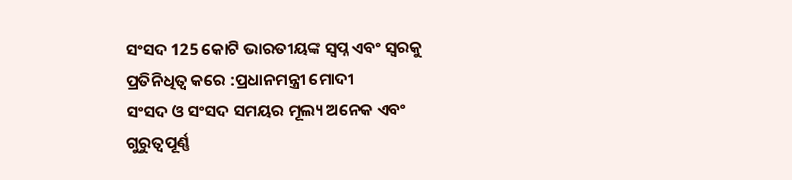ସଂସଦ 125 କୋଟି ଭାରତୀୟଙ୍କ ସ୍ୱପ୍ନ ଏବଂ ସ୍ୱରକୁ ପ୍ରତିନିଧିତ୍ୱ କରେ :ପ୍ରଧାନମନ୍ତ୍ରୀ ମୋଦୀ
ସଂସଦ ଓ ସଂସଦ ସମୟର ମୂଲ୍ୟ ଅନେକ ଏବଂ ଗୁରୁତ୍ୱପୂର୍ଣ୍ଣ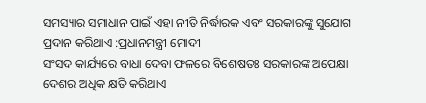ସମସ୍ୟାର ସମାଧାନ ପାଇଁ ଏହା ନୀତି ନିର୍ଦ୍ଧାରକ ଏବଂ ସରକାରଙ୍କୁ ସୁଯୋଗ ପ୍ରଦାନ କରିଥାଏ :ପ୍ରଧାନମନ୍ତ୍ରୀ ମୋଦୀ
ସଂସଦ କାର୍ଯ୍ୟରେ ବାଧା ଦେବା ଫଳରେ ବିଶେଷତଃ ସରକାରଙ୍କ ଅପେକ୍ଷା ଦେଶର ଅଧିକ କ୍ଷତି କରିଥାଏ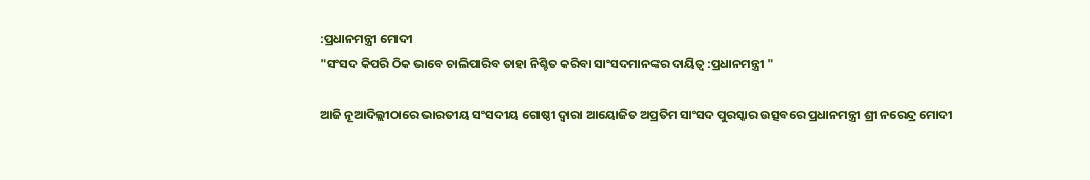:ପ୍ରଧାନମନ୍ତ୍ରୀ ମୋଦୀ
"ସଂସଦ କିପରି ଠିକ ଭାବେ ଚାଲିପାରିବ ତାହା ନିଶ୍ଚିତ କରିବା ସାଂସଦମାନଙ୍କର ଦାୟିତ୍ୱ :ପ୍ରଧାନମନ୍ତ୍ରୀ "

ଆଜି ନୂଆଦିଲ୍ଲୀଠାରେ ଭାରତୀୟ ସଂସଦୀୟ ଗୋଷ୍ଠୀ ଦ୍ୱାରା ଆୟୋଜିତ ଅପ୍ରତିମ ସାଂସଦ ପୁରସ୍କାର ଉତ୍ସବରେ ପ୍ରଧାନମନ୍ତ୍ରୀ ଶ୍ରୀ ନରେନ୍ଦ୍ର ମୋଦୀ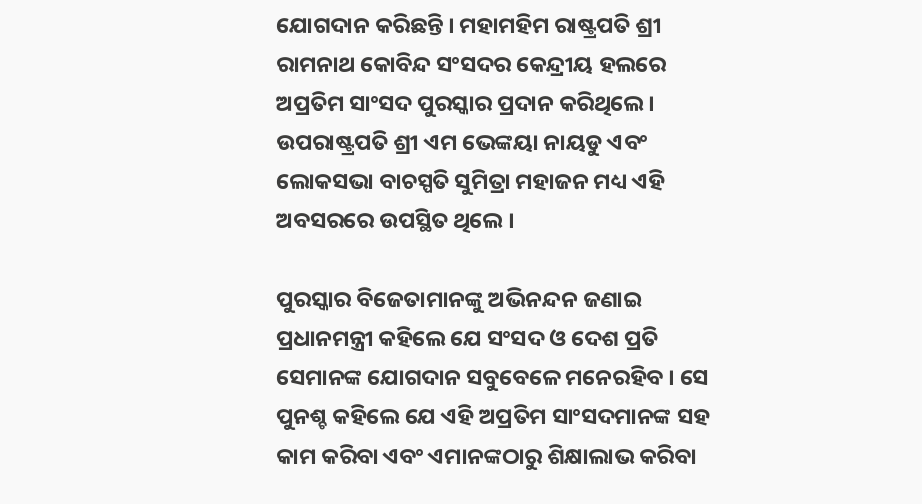ଯୋଗଦାନ କରିଛନ୍ତି । ମହାମହିମ ରାଷ୍ଟ୍ରପତି ଶ୍ରୀ ରାମନାଥ କୋବିନ୍ଦ ସଂସଦର କେନ୍ଦ୍ରୀୟ ହଲରେ ଅପ୍ରତିମ ସାଂସଦ ପୁରସ୍କାର ପ୍ରଦାନ କରିଥିଲେ । ଉପରାଷ୍ଟ୍ରପତି ଶ୍ରୀ ଏମ ଭେଙ୍କୟା ନାୟଡୁ ଏବଂ ଲୋକସଭା ବାଚସ୍ପତି ସୁମିତ୍ରା ମହାଜନ ମଧ୍ୟ ଏହି ଅବସରରେ ଉପସ୍ଥିତ ଥିଲେ ।

ପୁରସ୍କାର ବିଜେତାମାନଙ୍କୁ ଅଭିନନ୍ଦନ ଜଣାଇ ପ୍ରଧାନମନ୍ତ୍ରୀ କହିଲେ ଯେ ସଂସଦ ଓ ଦେଶ ପ୍ରତି ସେମାନଙ୍କ ଯୋଗଦାନ ସବୁବେଳେ ମନେରହିବ । ସେ ପୁନଶ୍ଚ କହିଲେ ଯେ ଏହି ଅପ୍ରତିମ ସାଂସଦମାନଙ୍କ ସହ କାମ କରିବା ଏବଂ ଏମାନଙ୍କଠାରୁ ଶିକ୍ଷାଲାଭ କରିବା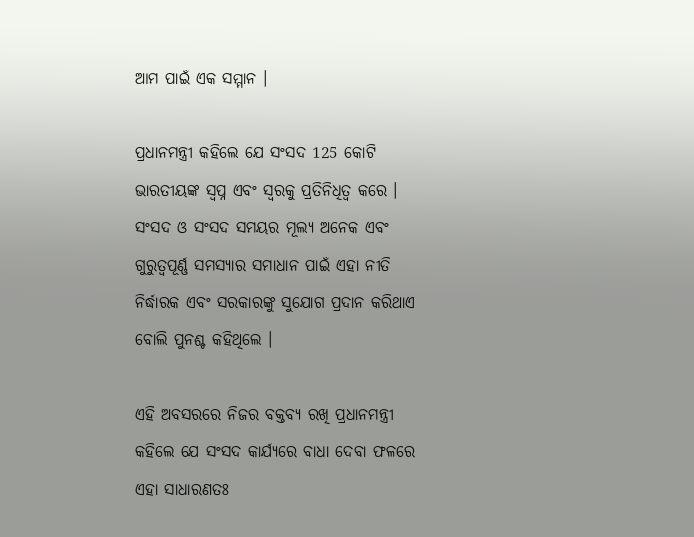ଆମ ପାଇଁ ଏକ ସମ୍ମାନ ।

ପ୍ରଧାନମନ୍ତ୍ରୀ କହିଲେ ଯେ ସଂସଦ 125 କୋଟି ଭାରତୀୟଙ୍କ ସ୍ୱପ୍ନ ଏବଂ ସ୍ୱରକୁ ପ୍ରତିନିଧିତ୍ୱ କରେ । ସଂସଦ ଓ ସଂସଦ ସମୟର ମୂଲ୍ୟ ଅନେକ ଏବଂ ଗୁରୁତ୍ୱପୂର୍ଣ୍ଣ ସମସ୍ୟାର ସମାଧାନ ପାଇଁ ଏହା ନୀତି ନିର୍ଦ୍ଧାରକ ଏବଂ ସରକାରଙ୍କୁ ସୁଯୋଗ ପ୍ରଦାନ କରିଥାଏ ବୋଲି ପୁନଶ୍ଚ କହିଥିଲେ ।

ଏହି ଅବସରରେ ନିଜର ବକ୍ତବ୍ୟ ରଖି ପ୍ରଧାନମନ୍ତ୍ରୀ କହିଲେ ଯେ ସଂସଦ କାର୍ଯ୍ୟରେ ବାଧା ଦେବା ଫଳରେ ଏହା ସାଧାରଣତଃ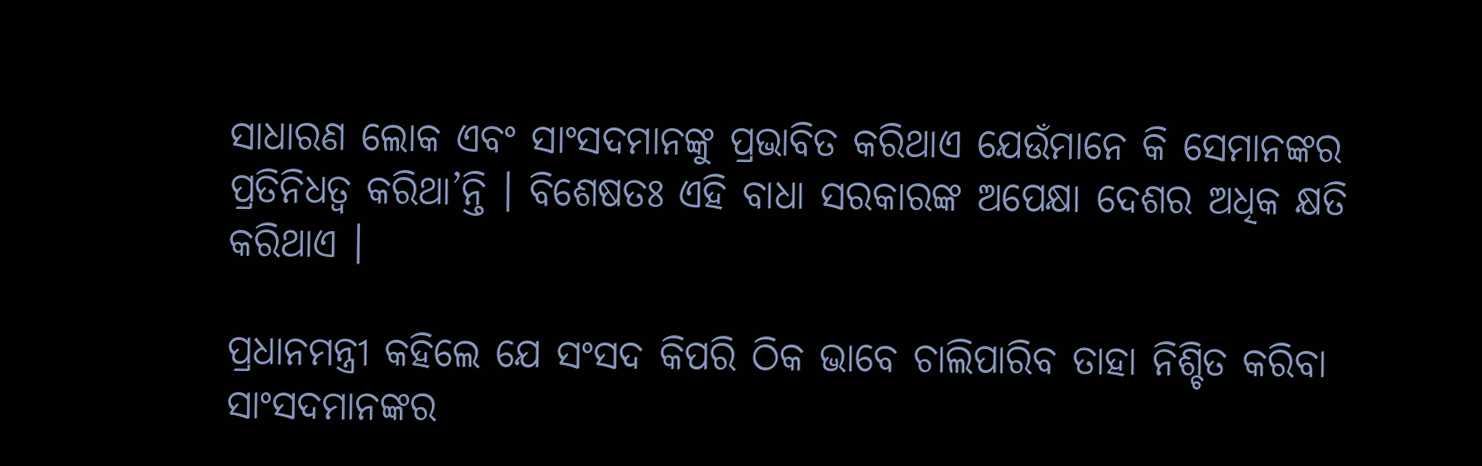ସାଧାରଣ ଲୋକ ଏବଂ ସାଂସଦମାନଙ୍କୁ ପ୍ରଭାବିତ କରିଥାଏ ଯେଉଁମାନେ କି ସେମାନଙ୍କର ପ୍ରତିନିଧତ୍ୱ କରିଥା’ନ୍ତି । ବିଶେଷତଃ ଏହି ବାଧା ସରକାରଙ୍କ ଅପେକ୍ଷା ଦେଶର ଅଧିକ କ୍ଷତି କରିଥାଏ ।

ପ୍ରଧାନମନ୍ତ୍ରୀ କହିଲେ ଯେ ସଂସଦ କିପରି ଠିକ ଭାବେ ଚାଲିପାରିବ ତାହା ନିଶ୍ଚିତ କରିବା ସାଂସଦମାନଙ୍କର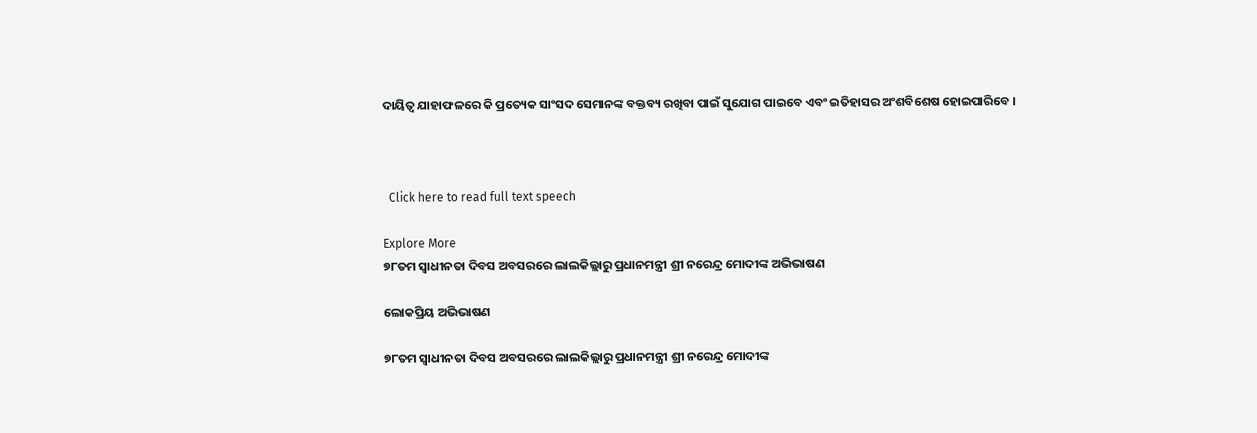ଦାୟିତ୍ୱ ଯାହାଫଳରେ କି ପ୍ରତ୍ୟେକ ସାଂସଦ ସେମାନଙ୍କ ବକ୍ତବ୍ୟ ରଖିବା ପାଇଁ ସୁଯୋଗ ପାଇବେ ଏବଂ ଇତିହାସର ଅଂଶବିଶେଷ ହୋଇପାରିବେ ।



  Click here to read full text speech

Explore More
୭୮ତମ ସ୍ୱାଧୀନତା ଦିବସ ଅବସରରେ ଲାଲକିଲ୍ଲାରୁ ପ୍ରଧାନମନ୍ତ୍ରୀ ଶ୍ରୀ ନରେନ୍ଦ୍ର ମୋଦୀଙ୍କ ଅଭିଭାଷଣ

ଲୋକପ୍ରିୟ ଅଭିଭାଷଣ

୭୮ତମ ସ୍ୱାଧୀନତା ଦିବସ ଅବସରରେ ଲାଲକିଲ୍ଲାରୁ ପ୍ରଧାନମନ୍ତ୍ରୀ ଶ୍ରୀ ନରେନ୍ଦ୍ର ମୋଦୀଙ୍କ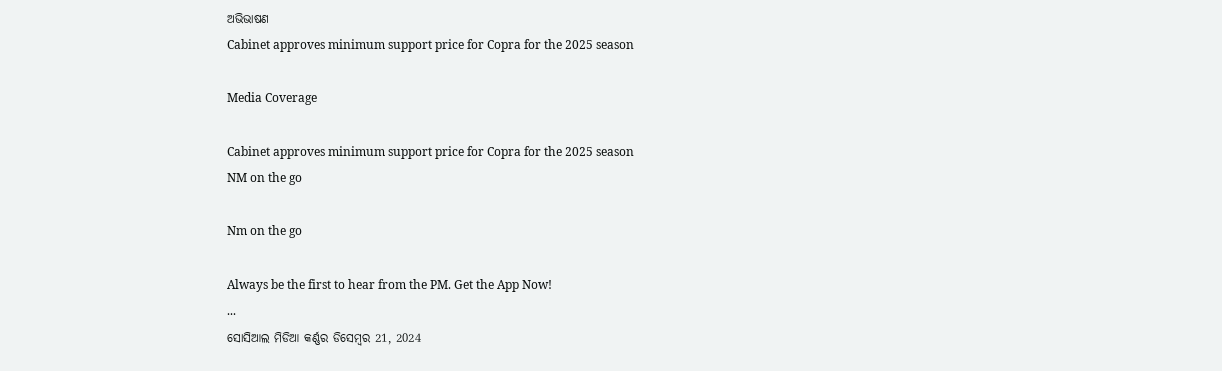ଅଭିଭାଷଣ
Cabinet approves minimum support price for Copra for the 2025 season

Media Coverage

Cabinet approves minimum support price for Copra for the 2025 season
NM on the go

Nm on the go

Always be the first to hear from the PM. Get the App Now!
...
ସୋସିଆଲ ମିଡିଆ କର୍ଣ୍ଣର ଡିସେମ୍ବର 21, 2024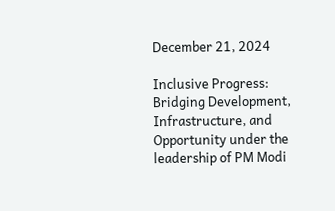December 21, 2024

Inclusive Progress: Bridging Development, Infrastructure, and Opportunity under the leadership of PM Modi